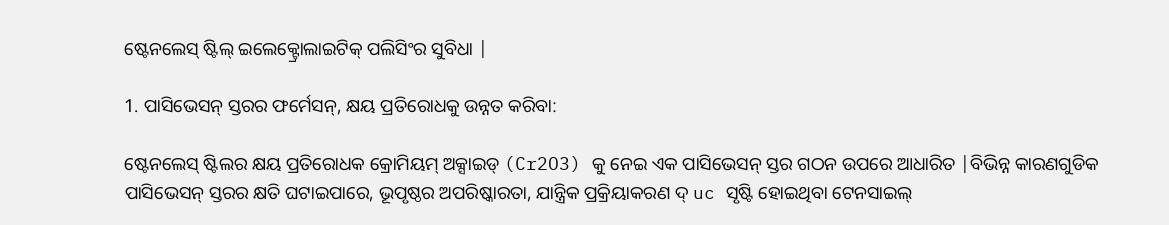ଷ୍ଟେନଲେସ୍ ଷ୍ଟିଲ୍ ଇଲେକ୍ଟ୍ରୋଲାଇଟିକ୍ ପଲିସିଂର ସୁବିଧା |

1. ପାସିଭେସନ୍ ସ୍ତରର ଫର୍ମେସନ୍, କ୍ଷୟ ପ୍ରତିରୋଧକୁ ଉନ୍ନତ କରିବା:

ଷ୍ଟେନଲେସ୍ ଷ୍ଟିଲର କ୍ଷୟ ପ୍ରତିରୋଧକ କ୍ରୋମିୟମ୍ ଅକ୍ସାଇଡ୍ (Cr2O3) କୁ ନେଇ ଏକ ପାସିଭେସନ୍ ସ୍ତର ଗଠନ ଉପରେ ଆଧାରିତ |ବିଭିନ୍ନ କାରଣଗୁଡିକ ପାସିଭେସନ୍ ସ୍ତରର କ୍ଷତି ଘଟାଇପାରେ, ଭୂପୃଷ୍ଠର ଅପରିଷ୍କାରତା, ଯାନ୍ତ୍ରିକ ପ୍ରକ୍ରିୟାକରଣ ଦ୍ uc ସୃଷ୍ଟି ହୋଇଥିବା ଟେନସାଇଲ୍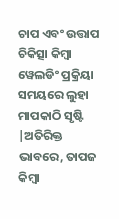ଚାପ ଏବଂ ଉତ୍ତାପ ଚିକିତ୍ସା କିମ୍ବା ୱେଲଡିଂ ପ୍ରକ୍ରିୟା ସମୟରେ ଲୁହା ମାପକାଠି ସୃଷ୍ଟି |ଅତିରିକ୍ତ ଭାବରେ, ତାପଜ କିମ୍ବା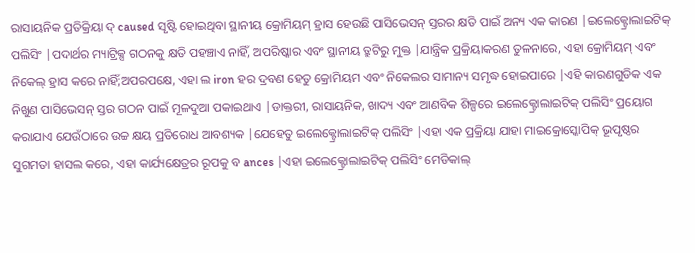ରାସାୟନିକ ପ୍ରତିକ୍ରିୟା ଦ୍ caused ସୃଷ୍ଟି ହୋଇଥିବା ସ୍ଥାନୀୟ କ୍ରୋମିୟମ୍ ହ୍ରାସ ହେଉଛି ପାସିଭେସନ୍ ସ୍ତରର କ୍ଷତି ପାଇଁ ଅନ୍ୟ ଏକ କାରଣ |ଇଲେକ୍ଟ୍ରୋଲାଇଟିକ୍ ପଲିସିଂ |ପଦାର୍ଥର ମ୍ୟାଟ୍ରିକ୍ସ ଗଠନକୁ କ୍ଷତି ପହଞ୍ଚାଏ ନାହିଁ, ଅପରିଷ୍କାର ଏବଂ ସ୍ଥାନୀୟ ତ୍ରୁଟିରୁ ମୁକ୍ତ |ଯାନ୍ତ୍ରିକ ପ୍ରକ୍ରିୟାକରଣ ତୁଳନାରେ, ଏହା କ୍ରୋମିୟମ୍ ଏବଂ ନିକେଲ୍ ହ୍ରାସ କରେ ନାହିଁ;ଅପରପକ୍ଷେ, ଏହା ଲ iron ହର ଦ୍ରବଣ ହେତୁ କ୍ରୋମିୟମ ଏବଂ ନିକେଲର ସାମାନ୍ୟ ସମୃଦ୍ଧ ହୋଇପାରେ |ଏହି କାରଣଗୁଡିକ ଏକ ନିଖୁଣ ପାସିଭେସନ୍ ସ୍ତର ଗଠନ ପାଇଁ ମୂଳଦୁଆ ପକାଇଥାଏ |ଡାକ୍ତରୀ, ରାସାୟନିକ, ଖାଦ୍ୟ ଏବଂ ଆଣବିକ ଶିଳ୍ପରେ ଇଲେକ୍ଟ୍ରୋଲାଇଟିକ୍ ପଲିସିଂ ପ୍ରୟୋଗ କରାଯାଏ ଯେଉଁଠାରେ ଉଚ୍ଚ କ୍ଷୟ ପ୍ରତିରୋଧ ଆବଶ୍ୟକ |ଯେହେତୁ ଇଲେକ୍ଟ୍ରୋଲାଇଟିକ୍ ପଲିସିଂ |ଏହା ଏକ ପ୍ରକ୍ରିୟା ଯାହା ମାଇକ୍ରୋସ୍କୋପିକ୍ ଭୂପୃଷ୍ଠର ସୁଗମତା ହାସଲ କରେ, ଏହା କାର୍ଯ୍ୟକ୍ଷେତ୍ରର ରୂପକୁ ବ ances |ଏହା ଇଲେକ୍ଟ୍ରୋଲାଇଟିକ୍ ପଲିସିଂ ମେଡିକାଲ୍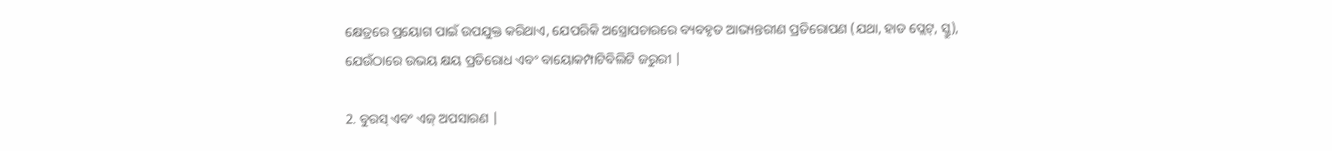କ୍ଷେତ୍ରରେ ପ୍ରୟୋଗ ପାଇଁ ଉପଯୁକ୍ତ କରିଥାଏ, ଯେପରିକି ଅସ୍ତ୍ରୋପଚାରରେ ବ୍ୟବହୃତ ଆଭ୍ୟନ୍ତରୀଣ ପ୍ରତିରୋପଣ (ଯଥା, ହାଡ ପ୍ଲେଟ୍, ସ୍କ୍ରୁ), ଯେଉଁଠାରେ ଉଭୟ କ୍ଷୟ ପ୍ରତିରୋଧ ଏବଂ ବାୟୋକମ୍ପାଟିବିଲିଟି ଜରୁରୀ |

2. ବୁରସ୍ ଏବଂ ଏଜ୍ ଅପସାରଣ |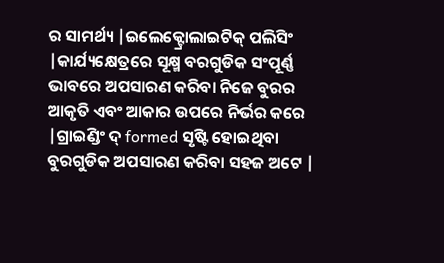ର ସାମର୍ଥ୍ୟ |ଇଲେକ୍ଟ୍ରୋଲାଇଟିକ୍ ପଲିସିଂ |କାର୍ଯ୍ୟକ୍ଷେତ୍ରରେ ସୂକ୍ଷ୍ମ ବରଗୁଡିକ ସଂପୂର୍ଣ୍ଣ ଭାବରେ ଅପସାରଣ କରିବା ନିଜେ ବୁରର ଆକୃତି ଏବଂ ଆକାର ଉପରେ ନିର୍ଭର କରେ |ଗ୍ରାଇଣ୍ଡିଂ ଦ୍ formed ସୃଷ୍ଟି ହୋଇଥିବା ବୁରଗୁଡିକ ଅପସାରଣ କରିବା ସହଜ ଅଟେ |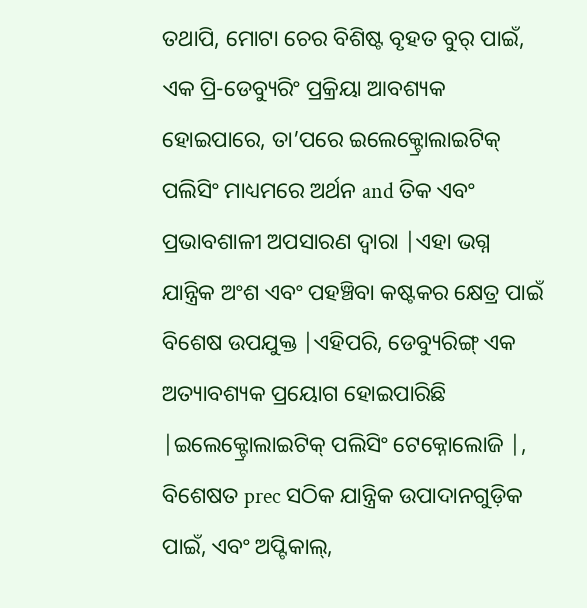ତଥାପି, ମୋଟା ଚେର ବିଶିଷ୍ଟ ବୃହତ ବୁର୍ ପାଇଁ, ଏକ ପ୍ରି-ଡେବ୍ୟୁରିଂ ପ୍ରକ୍ରିୟା ଆବଶ୍ୟକ ହୋଇପାରେ, ତା’ପରେ ଇଲେକ୍ଟ୍ରୋଲାଇଟିକ୍ ପଲିସିଂ ମାଧ୍ୟମରେ ଅର୍ଥନ and ତିକ ଏବଂ ପ୍ରଭାବଶାଳୀ ଅପସାରଣ ଦ୍ୱାରା |ଏହା ଭଗ୍ନ ଯାନ୍ତ୍ରିକ ଅଂଶ ଏବଂ ପହଞ୍ଚିବା କଷ୍ଟକର କ୍ଷେତ୍ର ପାଇଁ ବିଶେଷ ଉପଯୁକ୍ତ |ଏହିପରି, ଡେବ୍ୟୁରିଙ୍ଗ୍ ଏକ ଅତ୍ୟାବଶ୍ୟକ ପ୍ରୟୋଗ ହୋଇପାରିଛି |ଇଲେକ୍ଟ୍ରୋଲାଇଟିକ୍ ପଲିସିଂ ଟେକ୍ନୋଲୋଜି |, ବିଶେଷତ prec ସଠିକ ଯାନ୍ତ୍ରିକ ଉପାଦାନଗୁଡ଼ିକ ପାଇଁ, ଏବଂ ଅପ୍ଟିକାଲ୍,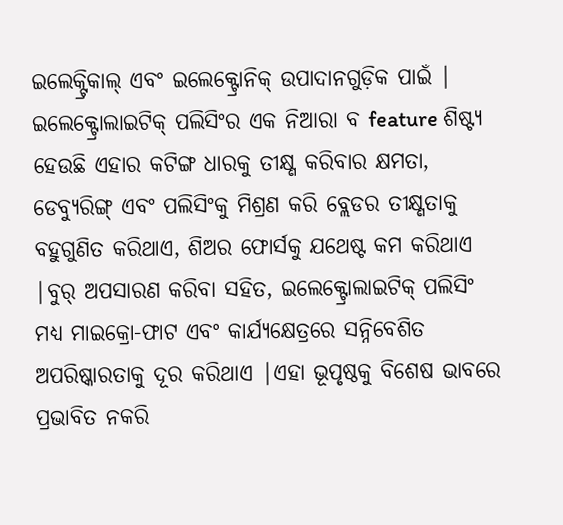ଇଲେକ୍ଟ୍ରିକାଲ୍ ଏବଂ ଇଲେକ୍ଟ୍ରୋନିକ୍ ଉପାଦାନଗୁଡ଼ିକ ପାଇଁ |
ଇଲେକ୍ଟ୍ରୋଲାଇଟିକ୍ ପଲିସିଂର ଏକ ନିଆରା ବ feature ଶିଷ୍ଟ୍ୟ ହେଉଛି ଏହାର କଟିଙ୍ଗ ଧାରକୁ ତୀକ୍ଷ୍ଣ କରିବାର କ୍ଷମତା, ଡେବ୍ୟୁରିଙ୍ଗ୍ ଏବଂ ପଲିସିଂକୁ ମିଶ୍ରଣ କରି ବ୍ଲେଡର ତୀକ୍ଷ୍ଣତାକୁ ବହୁଗୁଣିତ କରିଥାଏ, ଶିଅର ଫୋର୍ସକୁ ଯଥେଷ୍ଟ କମ କରିଥାଏ |ବୁର୍ ଅପସାରଣ କରିବା ସହିତ, ଇଲେକ୍ଟ୍ରୋଲାଇଟିକ୍ ପଲିସିଂ ମଧ୍ୟ ମାଇକ୍ରୋ-ଫାଟ ଏବଂ କାର୍ଯ୍ୟକ୍ଷେତ୍ରରେ ସନ୍ନିବେଶିତ ଅପରିଷ୍କାରତାକୁ ଦୂର କରିଥାଏ |ଏହା ଭୂପୃଷ୍ଠକୁ ବିଶେଷ ଭାବରେ ପ୍ରଭାବିତ ନକରି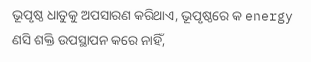ଭୂପୃଷ୍ଠ ଧାତୁକୁ ଅପସାରଣ କରିଥାଏ, ଭୂପୃଷ୍ଠରେ କ energy ଣସି ଶକ୍ତି ଉପସ୍ଥାପନ କରେ ନାହିଁ,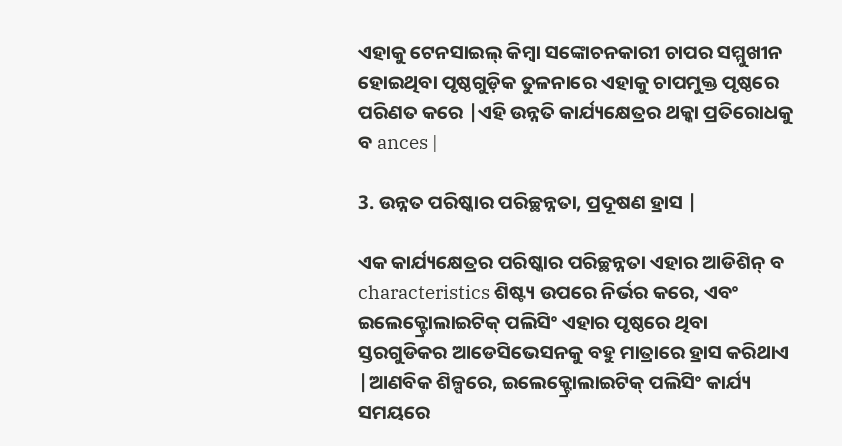ଏହାକୁ ଟେନସାଇଲ୍ କିମ୍ବା ସଙ୍କୋଚନକାରୀ ଚାପର ସମ୍ମୁଖୀନ ହୋଇଥିବା ପୃଷ୍ଠଗୁଡ଼ିକ ତୁଳନାରେ ଏହାକୁ ଚାପମୁକ୍ତ ପୃଷ୍ଠରେ ପରିଣତ କରେ |ଏହି ଉନ୍ନତି କାର୍ଯ୍ୟକ୍ଷେତ୍ରର ଥକ୍କା ପ୍ରତିରୋଧକୁ ବ ances |

3. ଉନ୍ନତ ପରିଷ୍କାର ପରିଚ୍ଛନ୍ନତା, ପ୍ରଦୂଷଣ ହ୍ରାସ |

ଏକ କାର୍ଯ୍ୟକ୍ଷେତ୍ରର ପରିଷ୍କାର ପରିଚ୍ଛନ୍ନତା ଏହାର ଆଡିଶିନ୍ ବ characteristics ଶିଷ୍ଟ୍ୟ ଉପରେ ନିର୍ଭର କରେ, ଏବଂ ଇଲେକ୍ଟ୍ରୋଲାଇଟିକ୍ ପଲିସିଂ ଏହାର ପୃଷ୍ଠରେ ଥିବା ସ୍ତରଗୁଡିକର ଆଡେସିଭେସନକୁ ବହୁ ମାତ୍ରାରେ ହ୍ରାସ କରିଥାଏ |ଆଣବିକ ଶିଳ୍ପରେ, ଇଲେକ୍ଟ୍ରୋଲାଇଟିକ୍ ପଲିସିଂ କାର୍ଯ୍ୟ ସମୟରେ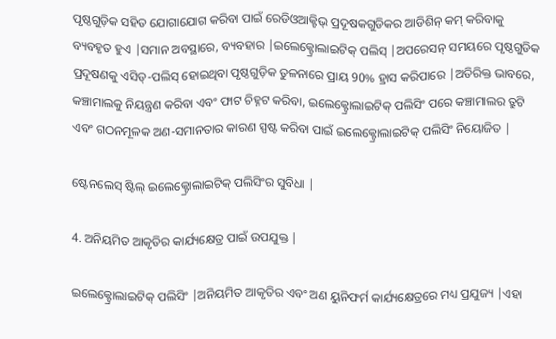ପୃଷ୍ଠଗୁଡ଼ିକ ସହିତ ଯୋଗାଯୋଗ କରିବା ପାଇଁ ରେଡିଓଆକ୍ଟିଭ୍ ପ୍ରଦୂଷକଗୁଡିକର ଆଡିଶିନ୍ କମ୍ କରିବାକୁ ବ୍ୟବହୃତ ହୁଏ |ସମାନ ଅବସ୍ଥାରେ, ବ୍ୟବହାର |ଇଲେକ୍ଟ୍ରୋଲାଇଟିକ୍ ପଲିସ୍ |ଅପରେସନ୍ ସମୟରେ ପୃଷ୍ଠଗୁଡିକ ପ୍ରଦୂଷଣକୁ ଏସିଡ୍-ପଲିସ୍ ହୋଇଥିବା ପୃଷ୍ଠଗୁଡ଼ିକ ତୁଳନାରେ ପ୍ରାୟ 90% ହ୍ରାସ କରିପାରେ |ଅତିରିକ୍ତ ଭାବରେ, କଞ୍ଚାମାଲକୁ ନିୟନ୍ତ୍ରଣ କରିବା ଏବଂ ଫାଟ ଚିହ୍ନଟ କରିବା, ଇଲେକ୍ଟ୍ରୋଲାଇଟିକ୍ ପଲିସିଂ ପରେ କଞ୍ଚାମାଲର ତ୍ରୁଟି ଏବଂ ଗଠନମୂଳକ ଅଣ-ସମାନତାର କାରଣ ସ୍ପଷ୍ଟ କରିବା ପାଇଁ ଇଲେକ୍ଟ୍ରୋଲାଇଟିକ୍ ପଲିସିଂ ନିୟୋଜିତ |

ଷ୍ଟେନଲେସ୍ ଷ୍ଟିଲ୍ ଇଲେକ୍ଟ୍ରୋଲାଇଟିକ୍ ପଲିସିଂର ସୁବିଧା |

4. ଅନିୟମିତ ଆକୃତିର କାର୍ଯ୍ୟକ୍ଷେତ୍ର ପାଇଁ ଉପଯୁକ୍ତ |

ଇଲେକ୍ଟ୍ରୋଲାଇଟିକ୍ ପଲିସିଂ |ଅନିୟମିତ ଆକୃତିର ଏବଂ ଅଣ ୟୁନିଫର୍ମ କାର୍ଯ୍ୟକ୍ଷେତ୍ରରେ ମଧ୍ୟ ପ୍ରଯୁଜ୍ୟ |ଏହା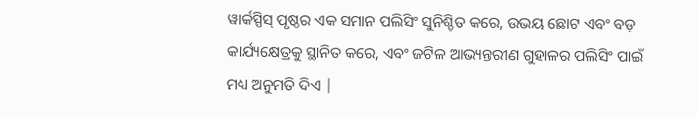ୱାର୍କସ୍ପିସ୍ ପୃଷ୍ଠର ଏକ ସମାନ ପଲିସିଂ ସୁନିଶ୍ଚିତ କରେ, ଉଭୟ ଛୋଟ ଏବଂ ବଡ଼ କାର୍ଯ୍ୟକ୍ଷେତ୍ରକୁ ସ୍ଥାନିତ କରେ, ଏବଂ ଜଟିଳ ଆଭ୍ୟନ୍ତରୀଣ ଗୁହାଳର ପଲିସିଂ ପାଇଁ ମଧ୍ୟ ଅନୁମତି ଦିଏ |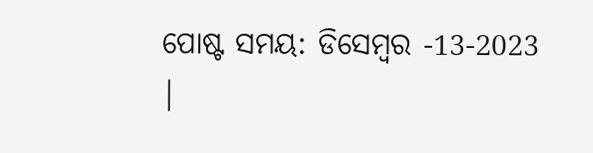ପୋଷ୍ଟ ସମୟ: ଡିସେମ୍ବର -13-2023 |